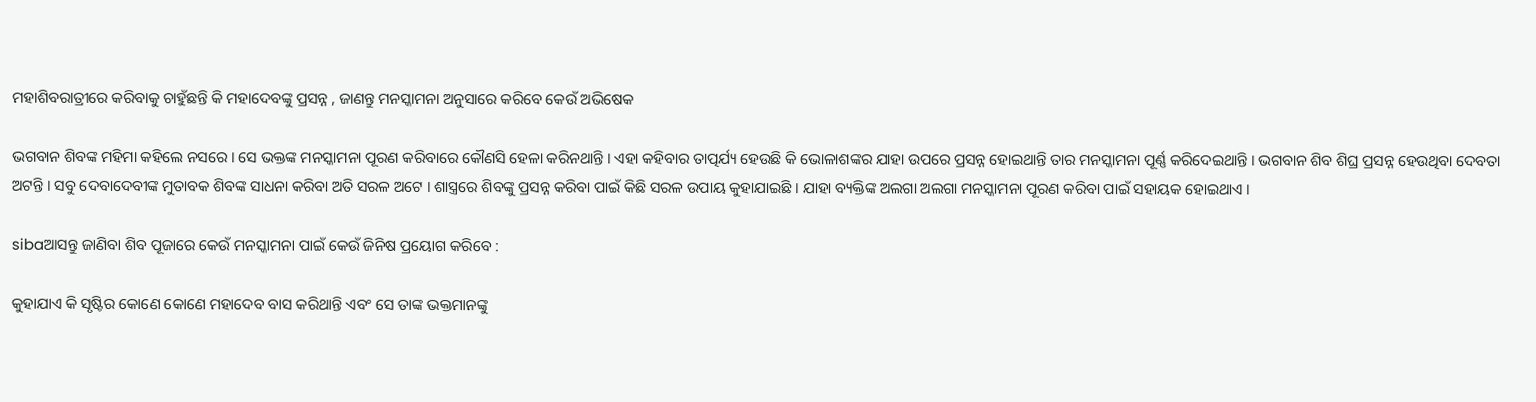ମହାଶିବରାତ୍ରୀରେ କରିବାକୁ ଚାହୁଁଛନ୍ତି କି ମହାଦେବଙ୍କୁ ପ୍ରସନ୍ନ , ଜାଣନ୍ତୁ ମନସ୍କାମନା ଅନୁସାରେ କରିବେ କେଉଁ ଅଭିଷେକ

ଭଗବାନ ଶିବଙ୍କ ମହିମା କହିଲେ ନସରେ । ସେ ଭକ୍ତଙ୍କ ମନସ୍କାମନା ପୂରଣ କରିବାରେ କୌଣସି ହେଳା କରିନଥାନ୍ତି । ଏହା କହିବାର ତାତ୍ପର୍ଯ୍ୟ ହେଉଛି କି ଭୋଳାଶଙ୍କର ଯାହା ଉପରେ ପ୍ରସନ୍ନ ହୋଇଥାନ୍ତି ତାର ମନସ୍କାମନା ପୂର୍ଣ୍ଣ କରିଦେଇଥାନ୍ତି । ଭଗବାନ ଶିବ ଶିଘ୍ର ପ୍ରସନ୍ନ ହେଉଥିବା ଦେବତା ଅଟନ୍ତି । ସବୁ ଦେବାଦେବୀଙ୍କ ମୁତାବକ ଶିବଙ୍କ ସାଧନା କରିବା ଅତି ସରଳ ଅଟେ । ଶାସ୍ତ୍ରରେ ଶିବଙ୍କୁ ପ୍ରସନ୍ନ କରିବା ପାଇଁ କିଛି ସରଳ ଉପାୟ କୁହାଯାଇଛି । ଯାହା ବ୍ୟକ୍ତିଙ୍କ ଅଲଗା ଅଲଗା ମନସ୍କାମନା ପୂରଣ କରିବା ପାଇଁ ସହାୟକ ହୋଇଥାଏ ।

sibaଆସନ୍ତୁ ଜାଣିବା ଶିବ ପୂଜାରେ କେଉଁ ମନସ୍କାମନା ପାଇଁ କେଉଁ ଜିନିଷ ପ୍ରୟୋଗ କରିବେ :

କୁହାଯାଏ କି ସୃଷ୍ଟିର କୋଣେ କୋଣେ ମହାଦେବ ବାସ କରିଥାନ୍ତି ଏବଂ ସେ ତାଙ୍କ ଭକ୍ତମାନଙ୍କୁ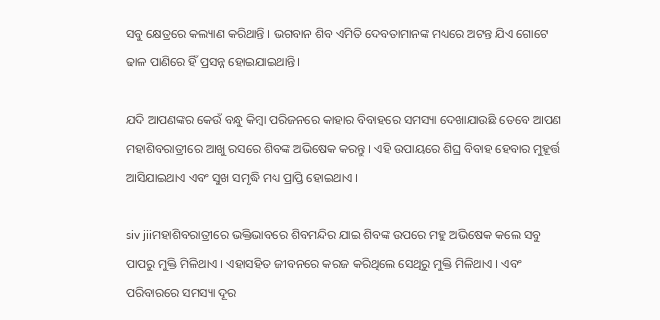ସବୁ କ୍ଷେତ୍ରରେ କଲ୍ୟାଣ କରିଥାନ୍ତି । ଭଗବାନ ଶିବ ଏମିତି ଦେବତାମାନଙ୍କ ମଧ୍ୟରେ ଅଟନ୍ତ ଯିଏ ଗୋଟେ ଢାଳ ପାଣିରେ ହିଁ ପ୍ରସନ୍ନ ହୋଇଯାଇଥାନ୍ତି।

ଯଦି ଆପଣଙ୍କର କେଉଁ ବନ୍ଧୁ କିମ୍ବା ପରିଜନରେ କାହାର ବିବାହରେ ସମସ୍ୟା ଦେଖାଯାଉଛି ତେବେ ଆପଣ ମହାଶିବରାତ୍ରୀରେ ଆଖୁ ରସରେ ଶିବଙ୍କ ଅଭିଷେକ କରନ୍ତୁ । ଏହି ଉପାୟରେ ଶିଘ୍ର ବିବାହ ହେବାର ମୁହୂର୍ତ୍ତ ଆସିଯାଇଥାଏ ଏବଂ ସୁଖ ସମୃଦ୍ଧି ମଧ୍ୟ ପ୍ରାପ୍ତି ହୋଇଥାଏ ।

siv jiiମହାଶିବରାତ୍ରୀରେ ଭକ୍ତିଭାବରେ ଶିବମନ୍ଦିର ଯାଇ ଶିବଙ୍କ ଉପରେ ମହୁ ଅଭିଷେକ କଲେ ସବୁ ପାପରୁ ମୁକ୍ତି ମିଳିଥାଏ । ଏହାସହିତ ଜୀବନରେ କରଜ କରିଥିଲେ ସେଥିରୁ ମୁକ୍ତି ମିଳିଥାଏ । ଏବଂ ପରିବାରରେ ସମସ୍ୟା ଦୂର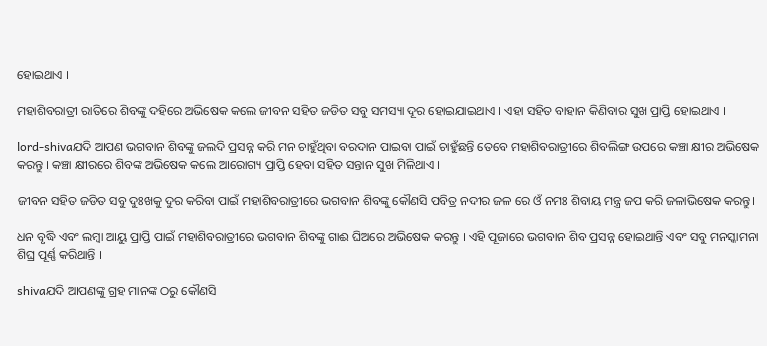ହୋଇଥାଏ ।

ମହାଶିବରାତ୍ରୀ ରାତିରେ ଶିବଙ୍କୁ ଦହିରେ ଅଭିଷେକ କଲେ ଜୀବନ ସହିତ ଜଡିତ ସବୁ ସମସ୍ୟା ଦୂର ହୋଇଯାଇଥାଏ । ଏହା ସହିତ ବାହାନ କିଣିବାର ସୁଖ ପ୍ରାପ୍ତି ହୋଇଥାଏ ।

lord-shivaଯଦି ଆପଣ ଭଗବାନ ଶିବଙ୍କୁ ଜଲଦି ପ୍ରସନ୍ନ କରି ମନ ଚାହୁଁଥିବା ବରଦାନ ପାଇବା ପାଇଁ ଚାହୁଁଛନ୍ତି ତେବେ ମହାଶିବରାତ୍ରୀରେ ଶିବଲିଙ୍ଗ ଉପରେ କଞ୍ଚା କ୍ଷୀର ଅଭିଷେକ କରନ୍ତୁ । କଞ୍ଚା କ୍ଷୀରରେ ଶିବଙ୍କ ଅଭିଷେକ କଲେ ଆରୋଗ୍ୟ ପ୍ରାପ୍ତି ହେବା ସହିତ ସନ୍ତାନ ସୁଖ ମିଳିଥାଏ ।

ଜୀବନ ସହିତ ଜଡିତ ସବୁ ଦୁଃଖକୁ ଦୁର କରିବା ପାଇଁ ମହାଶିବରାତ୍ରୀରେ ଭଗବାନ ଶିବଙ୍କୁ କୌଣସି ପବିତ୍ର ନଦୀର ଜଳ ରେ ଓଁ ନମଃ ଶିବାୟ ମନ୍ତ୍ର ଜପ କରି ଜଳାଭିଷେକ କରନ୍ତୁ।

ଧନ ବୃଦ୍ଧି ଏବଂ ଲମ୍ବା ଆୟୁ ପ୍ରାପ୍ତି ପାଇଁ ମହାଶିବରାତ୍ରୀରେ ଭଗବାନ ଶିବଙ୍କୁ ଗାଈ ଘିଅରେ ଅଭିଷେକ କରନ୍ତୁ । ଏହି ପୂଜାରେ ଭଗବାନ ଶିବ ପ୍ରସନ୍ନ ହୋଇଥାନ୍ତି ଏବଂ ସବୁ ମନସ୍କାମନା ଶିଘ୍ର ପୂର୍ଣ୍ଣ କରିଥାନ୍ତି ।

shivaଯଦି ଆପଣଙ୍କୁ ଗ୍ରହ ମାନଙ୍କ ଠରୁ କୌଣସି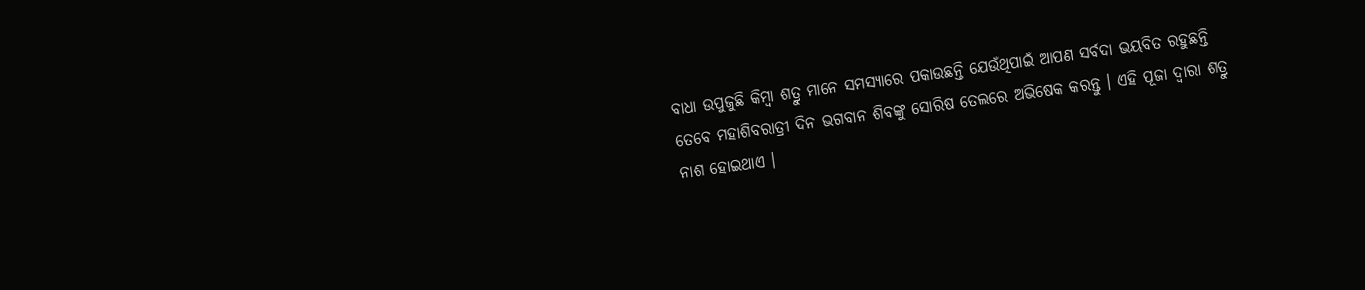ବାଧା ଉପୁଜୁଛି କିମ୍ବା ଶତ୍ରୁ ମାନେ ସମସ୍ୟାରେ ପକାଉଛନ୍ତି ଯେଉଁଥିପାଇଁ ଆପଣ ସର୍ବଦା ଭୟବିତ ରହୁଛନ୍ତି ତେବେ ମହାଶିବରାତ୍ରୀ ଦିନ ଭଗବାନ ଶିବଙ୍କୁ ସୋରିଷ ତେଲରେ ଅଭିଷେକ କରନ୍ତୁ । ଏହି ପୂଜା ଦ୍ବାରା ଶତ୍ରୁ ନାଶ ହୋଇଥାଏ ।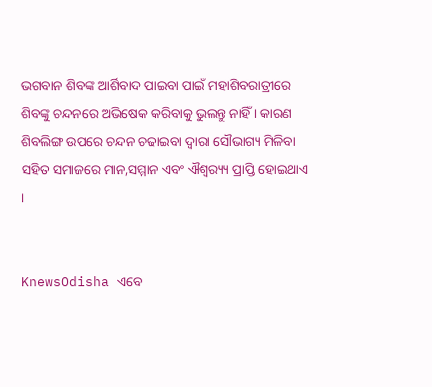ଭଗବାନ ଶିବଙ୍କ ଆର୍ଶିବାଦ ପାଇବା ପାଇଁ ମହାଶିବରାତ୍ରୀରେ ଶିବଙ୍କୁ ଚନ୍ଦନରେ ଅଭିଷେକ କରିବାକୁ ଭୁଲନ୍ତୁ ନାହିଁ । କାରଣ ଶିବଲିଙ୍ଗ ଉପରେ ଚନ୍ଦନ ଚଢାଇବା ଦ୍ବାରା ସୌଭାଗ୍ୟ ମିଳିବା ସହିତ ସମାଜରେ ମାନ,ସମ୍ମାନ ଏବଂ ଐଶ୍ବର‌୍ୟ୍ୟ ପ୍ରାପ୍ତି ହୋଇଥାଏ ।


KnewsOdisha ଏବେ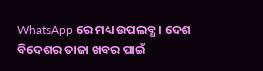WhatsApp ରେ ମଧ୍ୟ ଉପଲବ୍ଧ । ଦେଶ ବିଦେଶର ତାଜା ଖବର ପାଇଁ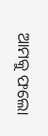ଆମକୁ ଫଲୋ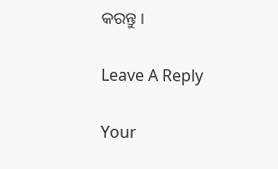କରନ୍ତୁ ।

Leave A Reply

Your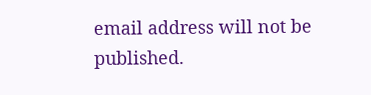email address will not be published.